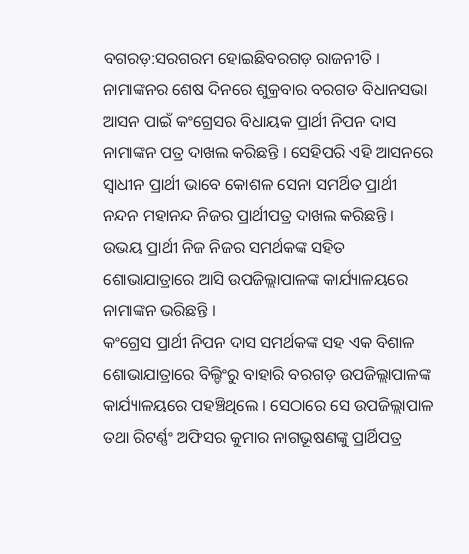ବଗରଡ଼:ସରଗରମ ହୋଇଛିବରଗଡ଼ ରାଜନୀତି । ନାମାଙ୍କନର ଶେଷ ଦିନରେ ଶୁକ୍ରବାର ବରଗଡ ବିଧାନସଭା ଆସନ ପାଇଁ କଂଗ୍ରେସର ବିଧାୟକ ପ୍ରାର୍ଥୀ ନିପନ ଦାସ ନାମାଙ୍କନ ପତ୍ର ଦାଖଲ କରିଛନ୍ତି । ସେହିପରି ଏହି ଆସନରେ ସ୍ୱାଧୀନ ପ୍ରାର୍ଥୀ ଭାବେ କୋଶଳ ସେନା ସମର୍ଥିତ ପ୍ରାର୍ଥୀ ନନ୍ଦନ ମହାନନ୍ଦ ନିଜର ପ୍ରାର୍ଥୀପତ୍ର ଦାଖଲ କରିଛନ୍ତି । ଉଭୟ ପ୍ରାର୍ଥୀ ନିଜ ନିଜର ସମର୍ଥକଙ୍କ ସହିତ ଶୋଭାଯାତ୍ରାରେ ଆସି ଉପଜିଲ୍ଲାପାଳଙ୍କ କାର୍ଯ୍ୟାଳୟରେ ନାମାଙ୍କନ ଭରିଛନ୍ତି ।
କଂଗ୍ରେସ ପ୍ରାର୍ଥୀ ନିପନ ଦାସ ସମର୍ଥକଙ୍କ ସହ ଏକ ବିଶାଳ ଶୋଭାଯାତ୍ରାରେ ବିଲ୍ଡିଂରୁ ବାହାରି ବରଗଡ଼ ଉପଜିଲ୍ଲାପାଳଙ୍କ କାର୍ଯ୍ୟାଳୟରେ ପହଞ୍ଚିଥିଲେ । ସେଠାରେ ସେ ଉପଜିଲ୍ଲାପାଳ ତଥା ରିଟର୍ଣ୍ଣଂ ଅଫିସର କୁମାର ନାଗଭୂଷଣଙ୍କୁ ପ୍ରାର୍ଥିପତ୍ର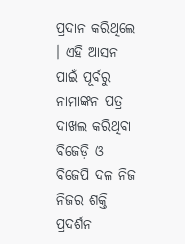ପ୍ରଦାନ କରିଥିଲେ । ଏହି ଆସନ ପାଇଁ ପୂର୍ବରୁ ନାମାଙ୍କନ ପତ୍ର ଦାଖଲ କରିଥିବା ବିଜେଡ଼ି ଓ ବିଜେପି ଦଳ ନିଜ ନିଜର ଶକ୍ତି ପ୍ରଦର୍ଶନ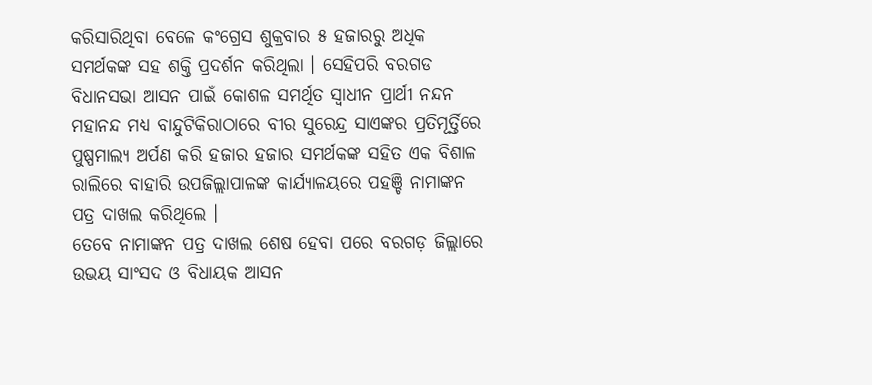କରିସାରିଥିବା ବେଳେ କଂଗ୍ରେସ ଶୁକ୍ରବାର ୫ ହଜାରରୁ ଅଧିକ ସମର୍ଥକଙ୍କ ସହ ଶକ୍ତି ପ୍ରଦର୍ଶନ କରିଥିଲା । ସେହିପରି ବରଗଡ ବିଧାନସଭା ଆସନ ପାଇଁ କୋଶଳ ସମର୍ଥିତ ସ୍ୱାଧୀନ ପ୍ରାର୍ଥୀ ନନ୍ଦନ ମହାନନ୍ଦ ମଧ୍ୟ ବାନ୍ଦୁଟିକିରାଠାରେ ବୀର ସୁରେନ୍ଦ୍ର ସାଏଙ୍କର ପ୍ରତିମୂର୍ତ୍ତିରେ ପୁଷ୍ପମାଲ୍ୟ ଅର୍ପଣ କରି ହଜାର ହଜାର ସମର୍ଥକଙ୍କ ସହିତ ଏକ ବିଶାଳ ରାଲିରେ ବାହାରି ଉପଜିଲ୍ଲାପାଳଙ୍କ କାର୍ଯ୍ୟାଳୟରେ ପହଞ୍ଚି ନାମାଙ୍କନ ପତ୍ର ଦାଖଲ କରିଥିଲେ ।
ତେବେ ନାମାଙ୍କନ ପତ୍ର ଦାଖଲ ଶେଷ ହେବା ପରେ ବରଗଡ଼ ଜିଲ୍ଲାରେ ଉଭୟ ସାଂସଦ ଓ ବିଧାୟକ ଆସନ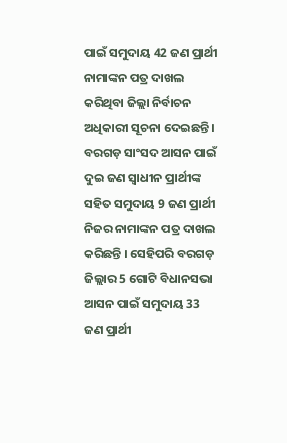ପାଇଁ ସମୁଦାୟ 42 ଜଣ ପ୍ରାର୍ଥୀ ନାମାଙ୍କନ ପତ୍ର ଦାଖଲ କରିଥିବା ଜିଲ୍ଲା ନିର୍ବାଚନ ଅଧିକାରୀ ସୂଚନା ଦେଇଛନ୍ତି । ବରଗଡ଼ ସାଂସଦ ଆସନ ପାଇଁ ଦୁଇ ଜଣ ସ୍ୱାଧୀନ ପ୍ରାର୍ଥୀଙ୍କ ସହିତ ସମୁଦାୟ 9 ଜଣ ପ୍ରାର୍ଥୀ ନିଜର ନାମାଙ୍କନ ପତ୍ର ଦାଖଲ କରିଛନ୍ତି । ସେହିପରି ବରଗଡ଼ ଜିଲ୍ଲାର 5 ଗୋଟି ବିଧାନସଭା ଆସନ ପାଇଁ ସମୁଦାୟ 33 ଜଣ ପ୍ରାର୍ଥୀ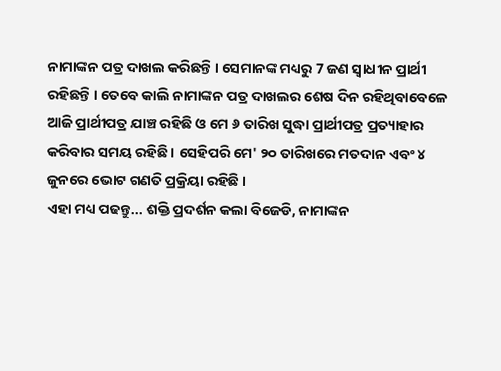ନାମାଙ୍କନ ପତ୍ର ଦାଖଲ କରିଛନ୍ତି । ସେମାନଙ୍କ ମଧ୍ୟରୁ 7 ଜଣ ସ୍ୱାଧୀନ ପ୍ରାର୍ଥୀ ରହିଛନ୍ତି । ତେବେ କାଲି ନାମାଙ୍କନ ପତ୍ର ଦାଖଲର ଶେଷ ଦିନ ରହିଥିବାବେଳେ ଆଜି ପ୍ରାର୍ଥୀପତ୍ର ଯାଞ୍ଚ ରହିଛି ଓ ମେ ୬ ତାରିଖ ସୁଦ୍ଧା ପ୍ରାର୍ଥୀପତ୍ର ପ୍ରତ୍ୟାହାର କରିବାର ସମୟ ରହିଛି । ସେହିପରି ମେ' ୨୦ ତାରିଖରେ ମତଦାନ ଏବଂ ୪ ଜୁନରେ ଭୋଟ ଗଣତି ପ୍ରକ୍ରିୟା ରହିଛି ।
ଏହା ମଧ୍ୟ ପଢନ୍ତୁ... ଶକ୍ତି ପ୍ରଦର୍ଶନ କଲା ବିଜେଡି, ନାମାଙ୍କନ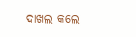ଦାଖଲ କଲେ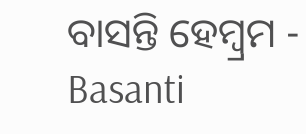ବାସନ୍ତି ହେମ୍ବ୍ରମ - Basanti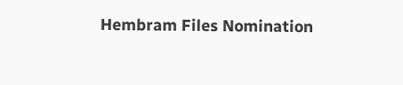Hembram Files Nomination